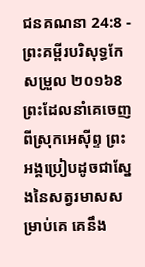ជនគណនា 24:8 - ព្រះគម្ពីរបរិសុទ្ធកែសម្រួល ២០១៦8 ព្រះដែលនាំគេចេញពីស្រុកអេស៊ីព្ទ ព្រះអង្គប្រៀបដូចជាស្នែងនៃសត្វរមាសសម្រាប់គេ គេនឹង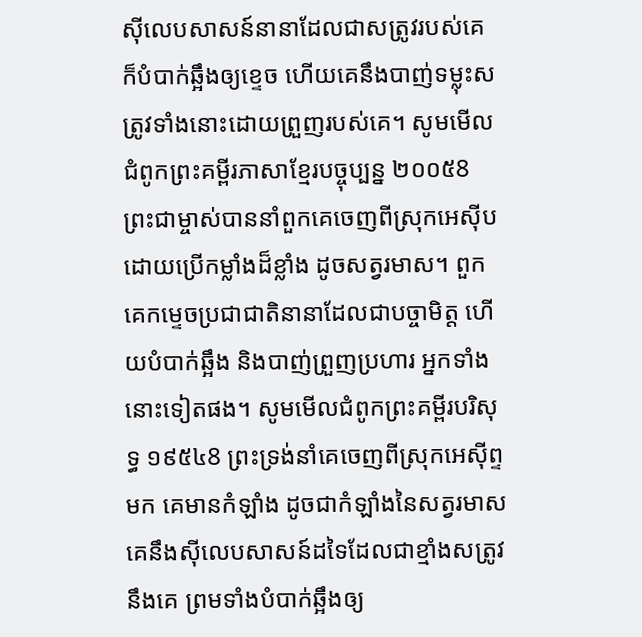ស៊ីលេបសាសន៍នានាដែលជាសត្រូវរបស់គេ ក៏បំបាក់ឆ្អឹងឲ្យខ្ទេច ហើយគេនឹងបាញ់ទម្លុះសត្រូវទាំងនោះដោយព្រួញរបស់គេ។ សូមមើលជំពូកព្រះគម្ពីរភាសាខ្មែរបច្ចុប្បន្ន ២០០៥8 ព្រះជាម្ចាស់បាននាំពួកគេចេញពីស្រុកអេស៊ីប ដោយប្រើកម្លាំងដ៏ខ្លាំង ដូចសត្វរមាស។ ពួកគេកម្ទេចប្រជាជាតិនានាដែលជាបច្ចាមិត្ត ហើយបំបាក់ឆ្អឹង និងបាញ់ព្រួញប្រហារ អ្នកទាំងនោះទៀតផង។ សូមមើលជំពូកព្រះគម្ពីរបរិសុទ្ធ ១៩៥៤8 ព្រះទ្រង់នាំគេចេញពីស្រុកអេស៊ីព្ទមក គេមានកំឡាំង ដូចជាកំឡាំងនៃសត្វរមាស គេនឹងស៊ីលេបសាសន៍ដទៃដែលជាខ្មាំងសត្រូវនឹងគេ ព្រមទាំងបំបាក់ឆ្អឹងឲ្យ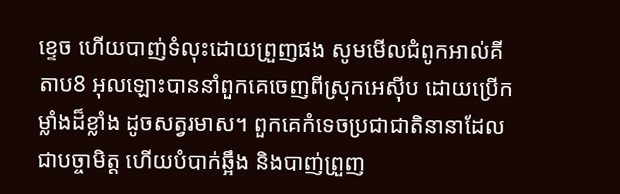ខ្ទេច ហើយបាញ់ទំលុះដោយព្រួញផង សូមមើលជំពូកអាល់គីតាប8 អុលឡោះបាននាំពួកគេចេញពីស្រុកអេស៊ីប ដោយប្រើកម្លាំងដ៏ខ្លាំង ដូចសត្វរមាស។ ពួកគេកំទេចប្រជាជាតិនានាដែលជាបច្ចាមិត្ត ហើយបំបាក់ឆ្អឹង និងបាញ់ព្រួញ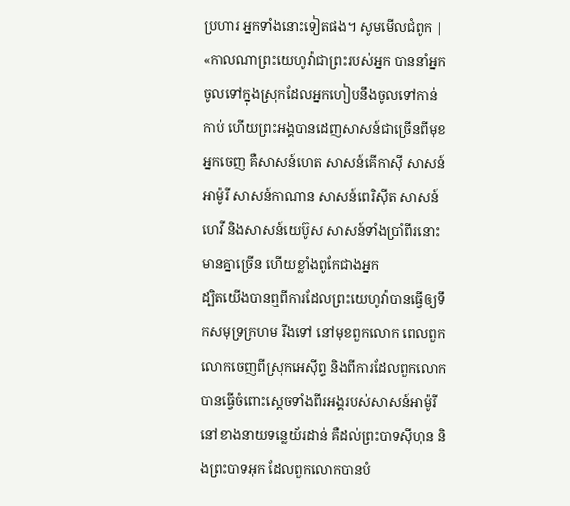ប្រហារ អ្នកទាំងនោះទៀតផង។ សូមមើលជំពូក |
«កាលណាព្រះយេហូវ៉ាជាព្រះរបស់អ្នក បាននាំអ្នកចូលទៅក្នុងស្រុកដែលអ្នកហៀបនឹងចូលទៅកាន់កាប់ ហើយព្រះអង្គបានដេញសាសន៍ជាច្រើនពីមុខអ្នកចេញ គឺសាសន៍ហេត សាសន៍គើកាស៊ី សាសន៍អាម៉ូរី សាសន៍កាណាន សាសន៍ពេរិស៊ីត សាសន៍ហេវី និងសាសន៍យេប៊ូស សាសន៍ទាំងប្រាំពីរនោះមានគ្នាច្រើន ហើយខ្លាំងពូកែជាងអ្នក
ដ្បិតយើងបានឮពីការដែលព្រះយេហូវ៉ាបានធ្វើឲ្យទឹកសមុទ្រក្រហម រីងទៅ នៅមុខពួកលោក ពេលពួកលោកចេញពីស្រុកអេស៊ីព្ទ និងពីការដែលពួកលោកបានធ្វើចំពោះស្តេចទាំងពីរអង្គរបស់សាសន៍អាម៉ូរី នៅខាងនាយទន្លេយ័រដាន់ គឺដល់ព្រះបាទស៊ីហុន និងព្រះបាទអុក ដែលពួកលោកបានបំ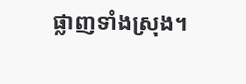ផ្លាញទាំងស្រុង។